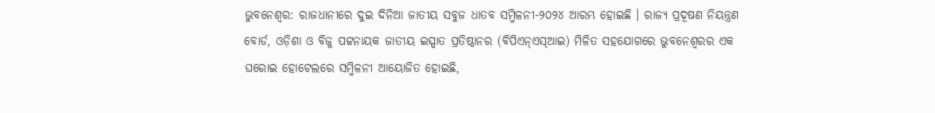ଭୁବନେଶ୍ୱର: ରାଜଧାନୀରେ ଦୁଇ ଦିନିଆ ଜାତୀୟ ସବୁଜ ଧାତବ ସମ୍ମିଳନୀ-୨୦୨୪ ଆରମ୍ଭ ହୋଇଛି । ରାଜ୍ୟ ପ୍ରଦୂଷଣ ନିୟନ୍ତ୍ରଣ ବୋର୍ଡ, ଓଡ଼ିଶା ଓ ବିଜୁ ପଟ୍ଟନାୟକ ଜାତୀୟ ଇସ୍ପାତ ପ୍ରତିଷ୍ଠାନର (ବିପିଏନ୍ଏସ୍ଆଇ) ମିଳିତ ସହଯୋଗରେ ଭୁବନେଶ୍ୱରର ଏକ ଘରୋଇ ହୋଟେଲରେ ସମ୍ମିଳନୀ ଆୟୋଜିତ ହୋଇଛି,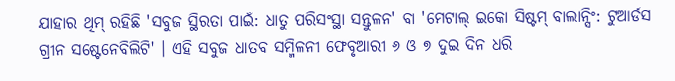ଯାହାର ଥିମ୍ ରହିଛି 'ସବୁଜ ସ୍ଥିରତା ପାଇଁ: ଧାତୁ ପରିସଂସ୍ଥା ସନ୍ତୁଳନ' ବା 'ମେଟାଲ୍ ଇକୋ ସିଷ୍ଟମ୍ ବାଲାନ୍ସିଂ: ଟୁଆର୍ଡସ ଗ୍ରୀନ ସଷ୍ଟେନେବିଲିଟି' । ଏହି ସବୁଜ ଧାତବ ସମ୍ମିଳନୀ ଫେବୃଆରୀ ୬ ଓ ୭ ଦୁଇ ଦିନ ଧରି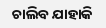ଚାଲିବ ଯାହାକି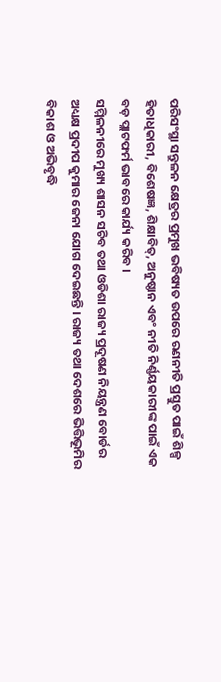ପରିସଂସ୍ଥା ସନ୍ତୁଳନ କ୍ଷେତ୍ରର ପ୍ରମୁଖ ଭବିଷ୍ୟତ ଉପରେ ରଣନୀତି ପ୍ରସ୍ତୁତ ପାଇଁ ଶିଳ୍ପ ହିତାଧିକାରୀ, ବିଶେଷଜ୍ଞ, ଶିକ୍ଷାବିତ୍, ଅନୁଷ୍ଠାନ ଏବଂ ନୀତି ନିର୍ଣ୍ଣୟକାରୀଙ୍କ ପାଇଁ ଏକ ବଡ଼ ପ୍ଲାଟଫର୍ମ ଭାବରେ କାର୍ଯ୍ୟ କରିବ ।
ସମ୍ମିଳନୀରେ ମୁଖ୍ୟ ଶାସନ ସଚିବ ତଥା ଓଡିଶା ରାଜ୍ୟ ପ୍ରଦୂଷଣ ନିୟନ୍ତ୍ରଣ ବୋର୍ଡର ଅଧ୍ୟକ୍ଷ ପ୍ରଦୀପ କୁମାର ଜେନା ଯୋଗ ଦେଇଛନ୍ତି । ରାଜ୍ୟ ତଥା ଦେଶରେ ଭିତ୍ତିଭୂମିର ବିକାଶ ଓ ଅଭିବୃଦ୍ଧି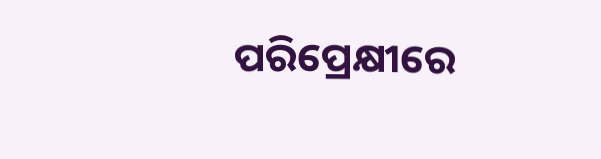ପରିପ୍ରେକ୍ଷୀରେ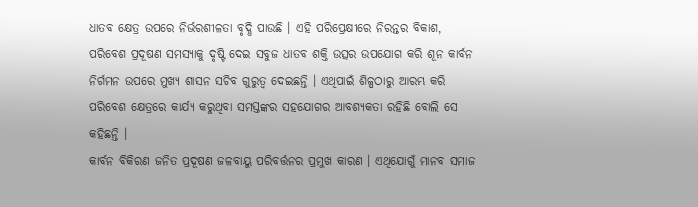ଧାତବ କ୍ଷେତ୍ର ଉପରେ ନିର୍ଭରଶୀଳତା ବୃଦ୍ଧି ପାଉଛି । ଏହି ପରିପ୍ରେକ୍ଷୀରେ ନିରନ୍ତର ବିକାଶ, ପରିବେଶ ପ୍ରଦୂଷଣ ସମସ୍ୟାକୁ ଦୃଷ୍ଟି ଦେଇ ସବୁଜ ଧାତବ ଶକ୍ତି ଉତ୍ସର ଉପଯୋଗ କରି ଶୂନ କାର୍ବନ ନିର୍ଗମନ ଉପରେ ମୁଖ୍ୟ ଶାସନ ସଚିବ ଗୁରୁତ୍ୱ ଦେଇଛନ୍ତି । ଏଥିପାଇଁ ଶିଳ୍ପଠାରୁ ଆରମ୍ଭ କରି ପରିବେଶ କ୍ଷେତ୍ରରେ କାର୍ଯ୍ୟ କରୁଥିବା ସମସ୍ତଙ୍କର ସହଯୋଗର ଆବଶ୍ୟକତା ରହିଛି ବୋଲି ସେ କହିଛନ୍ତି ।
କାର୍ବନ ବିକିରଣ ଜନିତ ପ୍ରଦୂଷଣ ଜଳବାୟୁ ପରିବର୍ତ୍ତନର ପ୍ରମୁଖ କାରଣ । ଏଥିଯୋଗୁଁ ମାନବ ସମାଜ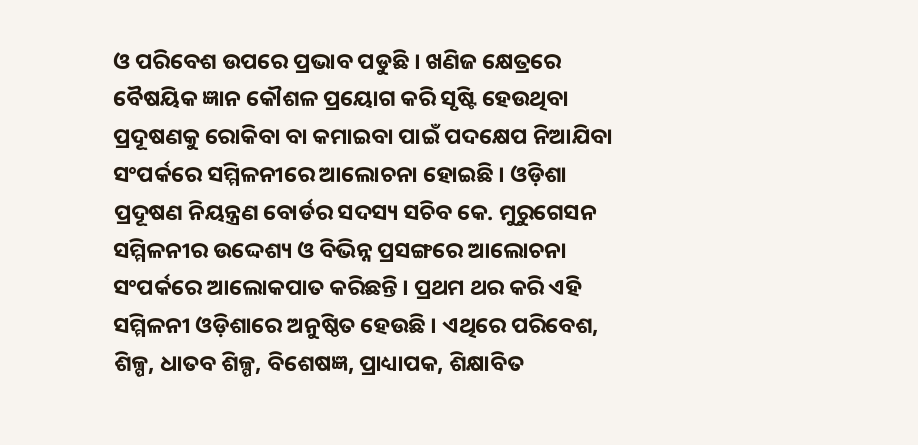ଓ ପରିବେଶ ଉପରେ ପ୍ରଭାବ ପଡୁଛି । ଖଣିଜ କ୍ଷେତ୍ରରେ ବୈଷୟିକ ଜ୍ଞାନ କୌଶଳ ପ୍ରୟୋଗ କରି ସୃଷ୍ଟି ହେଉଥିବା ପ୍ରଦୂଷଣକୁ ରୋକିବା ବା କମାଇବା ପାଇଁ ପଦକ୍ଷେପ ନିଆଯିବା ସଂପର୍କରେ ସମ୍ମିଳନୀରେ ଆଲୋଚନା ହୋଇଛି । ଓଡ଼ିଶା ପ୍ରଦୂଷଣ ନିୟନ୍ତ୍ରଣ ବୋର୍ଡର ସଦସ୍ୟ ସଚିବ କେ. ମୁରୁଗେସନ ସମ୍ମିଳନୀର ଉଦ୍ଦେଶ୍ୟ ଓ ବିଭିନ୍ନ ପ୍ରସଙ୍ଗରେ ଆଲୋଚନା ସଂପର୍କରେ ଆଲୋକପାତ କରିଛନ୍ତି । ପ୍ରଥମ ଥର କରି ଏହି ସମ୍ମିଳନୀ ଓଡ଼ିଶାରେ ଅନୁଷ୍ଠିତ ହେଉଛି । ଏଥିରେ ପରିବେଶ, ଶିଳ୍ପ, ଧାତବ ଶିଳ୍ପ, ବିଶେଷଜ୍ଞ, ପ୍ରାଧ୍ୟାପକ, ଶିକ୍ଷାବିତ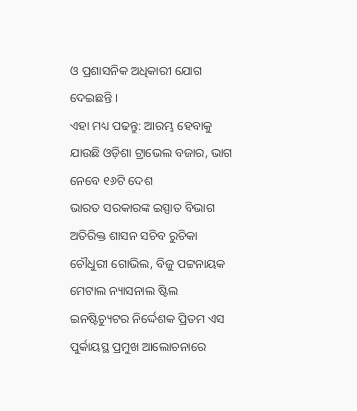ଓ ପ୍ରଶାସନିକ ଅଧିକାରୀ ଯୋଗ ଦେଇଛନ୍ତି ।
ଏହା ମଧ୍ୟ ପଢନ୍ତୁ: ଆରମ୍ଭ ହେବାକୁ ଯାଉଛି ଓଡ଼ିଶା ଟ୍ରାଭେଲ ବଜାର, ଭାଗ ନେବେ ୧୬ଟି ଦେଶ
ଭାରତ ସରକାରଙ୍କ ଇସ୍ପାତ ବିଭାଗ ଅତିରିକ୍ତ ଶାସନ ସଚିବ ରୁଚିକା ଚୌଧୁରୀ ଗୋଭିଲ, ବିଜୁ ପଟ୍ଟନାୟକ ମେଟାଲ ନ୍ୟାସନାଲ ଷ୍ଟିଲ ଇନଷ୍ଟିଚ୍ୟୁଟର ନିର୍ଦ୍ଦେଶକ ପ୍ରିତମ ଏସ ପୁର୍କାୟସ୍ଥ ପ୍ରମୁଖ ଆଲୋଚନାରେ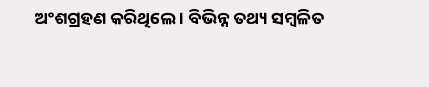ଅଂଶଗ୍ରହଣ କରିଥିଲେ । ବିଭିନ୍ନ ତଥ୍ୟ ସମ୍ବଳିତ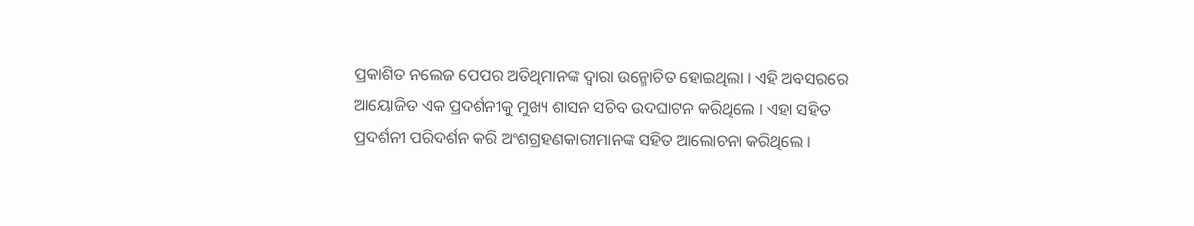ପ୍ରକାଶିତ ନଲେଜ ପେପର ଅତିଥିମାନଙ୍କ ଦ୍ୱାରା ଉନ୍ମୋଚିତ ହୋଇଥିଲା । ଏହି ଅବସରରେ ଆୟୋଜିତ ଏକ ପ୍ରଦର୍ଶନୀକୁ ମୁଖ୍ୟ ଶାସନ ସଚିବ ଉଦଘାଟନ କରିଥିଲେ । ଏହା ସହିତ ପ୍ରଦର୍ଶନୀ ପରିଦର୍ଶନ କରି ଅଂଶଗ୍ରହଣକାରୀମାନଙ୍କ ସହିତ ଆଲୋଚନା କରିଥିଲେ ।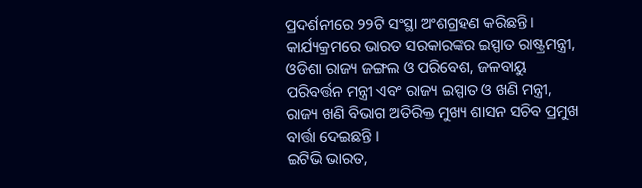ପ୍ରଦର୍ଶନୀରେ ୨୨ଟି ସଂସ୍ଥା ଅଂଶଗ୍ରହଣ କରିଛନ୍ତି । କାର୍ଯ୍ୟକ୍ରମରେ ଭାରତ ସରକାରଙ୍କର ଇସ୍ପାତ ରାଷ୍ଟ୍ରମନ୍ତ୍ରୀ, ଓଡିଶା ରାଜ୍ୟ ଜଙ୍ଗଲ ଓ ପରିବେଶ, ଜଳବାୟୁ ପରିବର୍ତ୍ତନ ମନ୍ତ୍ରୀ ଏବଂ ରାଜ୍ୟ ଇସ୍ପାତ ଓ ଖଣି ମନ୍ତ୍ରୀ, ରାଜ୍ୟ ଖଣି ବିଭାଗ ଅତିରିକ୍ତ ମୁଖ୍ୟ ଶାସନ ସଚିବ ପ୍ରମୁଖ ବାର୍ତ୍ତା ଦେଇଛନ୍ତି ।
ଇଟିଭି ଭାରତ,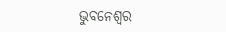ଭୁବନେଶ୍ବର